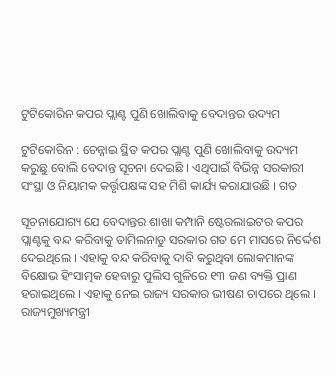ଟୁଟିକୋରିନ କପର ପ୍ଲାଣ୍ଟ ପୁଣି ଖୋଲିବାକୁ ବେଦାନ୍ତର ଉଦ୍ୟମ

ଟୁଟିକୋରିନ : ଚେନ୍ନାଇ ସ୍ଥିତ କପର ପ୍ଲାଣ୍ଟ ପୁଣି ଖୋଲିବାକୁ ଉଦ୍ୟମ କରୁଛୁ ବୋଲି ବେଦାନ୍ତ ସୂଚନା ଦେଇଛି । ଏଥିପାଇଁ ବିଭିନ୍ନ ସରକାରୀ ସଂସ୍ଥା ଓ ନିୟାମକ କର୍ତ୍ତୃପକ୍ଷଙ୍କ ସହ ମିଶି କାର୍ଯ୍ୟ କରାଯାଉଛି । ଗତ

ସୂଚନାଯୋଗ୍ୟ ଯେ ବେଦାନ୍ତର ଶାଖା କମ୍ପାନି ଷ୍ଟେରଲାଇଟର କପର ପ୍ଲାଣ୍ଟକୁ ବନ୍ଦ କରିବାକୁ ତାମିଲନାଡୁ ସରକାର ଗତ ମେ ମାସରେ ନିର୍ଦ୍ଦେଶ ଦେଇଥିଲେ । ଏହାକୁ ବନ୍ଦ କରିବାକୁ ଦାବି କରୁଥିବା ଲୋକମାନଙ୍କ ବିକ୍ଷୋଭ ହିଂସାତ୍ମକ ହେବାରୁ ପୁଲିସ ଗୁଳିରେ ୧୩ ଜଣ ବ୍ୟକ୍ତି ପ୍ରାଣ ହରାଇଥିଲେ । ଏହାକୁ ନେଇ ରାଜ୍ୟ ସରକାର ଭୀଷଣ ଚାପରେ ଥିଲେ । ରାଜ୍ୟମୁଖ୍ୟମନ୍ତ୍ରୀ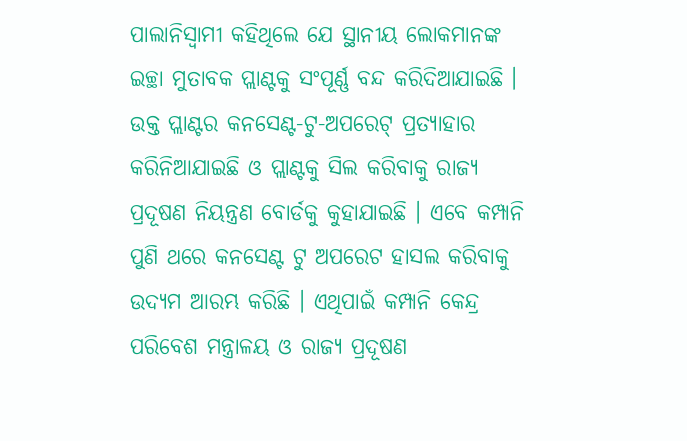ପାଲାନିସ୍ୱାମୀ କହିଥିଲେ ଯେ ସ୍ଥାନୀୟ ଲୋକମାନଙ୍କ ଇଚ୍ଛା ମୁତାବକ ପ୍ଲାଣ୍ଟକୁ ସଂପୂର୍ଣ୍ଣ ବନ୍ଦ କରିଦିଆଯାଇଛି । ଉକ୍ତ ପ୍ଲାଣ୍ଟର କନସେଣ୍ଟ-ଟୁ-ଅପରେଟ୍‌ ପ୍ରତ୍ୟାହାର କରିନିଆଯାଇଛି ଓ ପ୍ଲାଣ୍ଟକୁ ସିଲ କରିବାକୁ ରାଜ୍ୟ ପ୍ରଦୂଷଣ ନିୟନ୍ତ୍ରଣ ବୋର୍ଡକୁ କୁହାଯାଇଛି । ଏବେ କମ୍ପାନି ପୁଣି ଥରେ କନସେଣ୍ଟ ଟୁ ଅପରେଟ ହାସଲ କରିବାକୁ ଉଦ୍ୟମ ଆରମ୍ଭ କରିଛି । ଏଥିପାଇଁ କମ୍ପାନି କେନ୍ଦ୍ର ପରିବେଶ ମନ୍ତ୍ରାଳୟ ଓ ରାଜ୍ୟ ପ୍ରଦୂଷଣ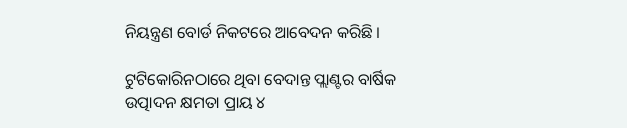ନିୟନ୍ତ୍ରଣ ବୋର୍ଡ ନିକଟରେ ଆବେଦନ କରିଛି ।

ଟୁଟିକୋରିନଠାରେ ଥିବା ବେଦାନ୍ତ ପ୍ଲାଣ୍ଟର ବାର୍ଷିକ ଉତ୍ପାଦନ କ୍ଷମତା ପ୍ରାୟ ୪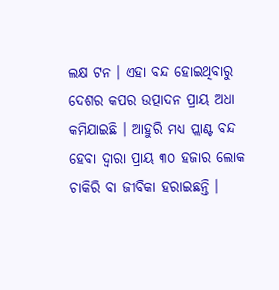ଲକ୍ଷ ଟନ । ଏହା ବନ୍ଦ ହୋଇଥିବାରୁ ଦେଶର କପର ଉତ୍ପାଦନ ପ୍ରାୟ ଅଧା କମିଯାଇଛି । ଆହୁରି ମଧ୍ୟ ପ୍ଲାଣ୍ଟ ବନ୍ଦ ହେବା ଦ୍ୱାରା ପ୍ରାୟ ୩୦ ହଜାର ଲୋକ ଚାକିରି ବା ଜୀବିକା ହରାଇଛନ୍ତି ।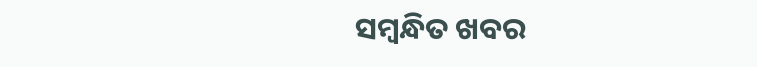ସମ୍ବନ୍ଧିତ ଖବର